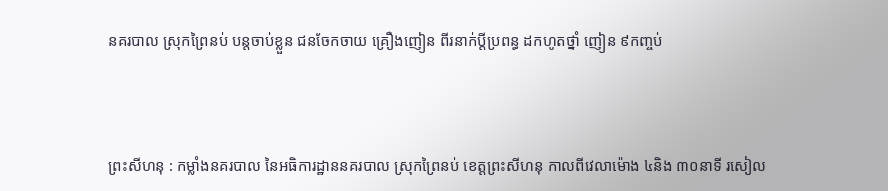នគរបាល ស្រុកព្រៃនប់ បន្តចាប់ខ្លួន ជនចែកចាយ គ្រឿងញៀន ពីរនាក់ប្តីប្រពន្ធ ដកហូតថ្នាំ ញៀន ៩កញ្ចប់




ព្រះសីហនុ : កម្លាំងនគរបាល នៃអធិការដ្ឋាននគរបាល ស្រុកព្រៃនប់ ខេត្តព្រះសីហនុ កាលពីវេលាម៉ោង ៤និង ៣០នាទី រសៀល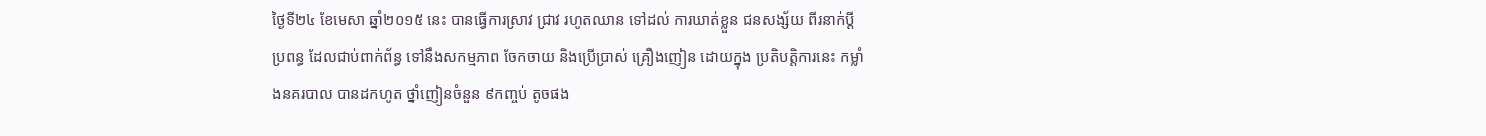ថ្ងៃទី២៤ ខែមេសា ឆ្នាំ២០១៥ នេះ បានធ្វើការស្រាវ ជ្រាវ រហូតឈាន ទៅដល់ ការឃាត់ខ្លួន ជនសង្ស័យ ពីរនាក់ប្ដី ប្រពន្ធ ដែលជាប់ពាក់ព័ន្ធ ទៅនឹងសកម្មភាព ចែកចាយ និងប្រើប្រាស់ គ្រឿងញៀន ដោយក្នុង ប្រតិបត្តិការនេះ កម្លាំងនគរបាល បានដកហូត ថ្នាំញៀនចំនួន ៩កញ្ចប់ តូចផង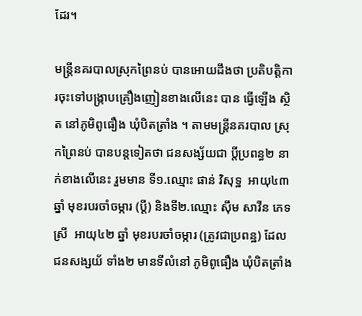ដែរ។

មន្រ្តីនគរបាលស្រុកព្រៃនប់ បានអោយដឹងថា ប្រតិបត្តិការចុះទៅបង្ក្រាបគ្រឿងញៀនខាងលើនេះ បាន ធ្វើឡើង ស្ថិត នៅភូមិពូធឿង ឃុំបិតត្រាំង ។ តាមមន្រ្តីនគរបាល ស្រុកព្រៃនប់ បានបន្តទៀតថា ជនសង្ស័យជា ប្តីប្រពន្ធ២ នាក់ខាងលើនេះ រួមមាន ទី១.ឈ្មោះ ផាន់ វិសុទ្ឋ  អាយុ៤៣ ឆ្នាំ មុខរបរចាំចម្ការ (ប្តី) និងទី២.ឈ្មោះ ស៊ឹម សាវីន ភេទស្រី  អាយុ៤២ ឆ្នាំ មុខរបរចាំចម្ការ (ត្រូវជាប្រពន្ឋ) ដែលជនសង្សយ័ ទាំង២ មានទីលំនៅ ភូមិពូធឿង ឃុំបិតត្រាំង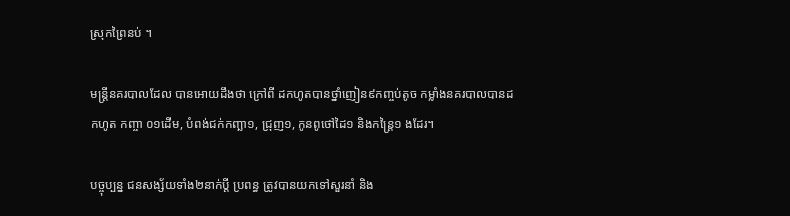ស្រុកព្រៃនប់ ។

មន្ត្រីនគរបាលដែល បានអោយដឹងថា ក្រៅពី ដកហូតបានថ្នាំញៀន៩កញ្ចប់តូច កម្លាំងនគរបាលបានដកហូត កញ្ចា ០១ដើម, បំពង់ជក់កញ្ឆា១, ជ្រុញ១, កូនពូថៅដៃ១ និងកន្ត្រៃ១ ងដែរ។

បច្ចុប្បន្ន ជនសង្ស័យទាំង២នាក់ប្តី ប្រពន្ធ ត្រូវបានយកទៅសួរនាំ និង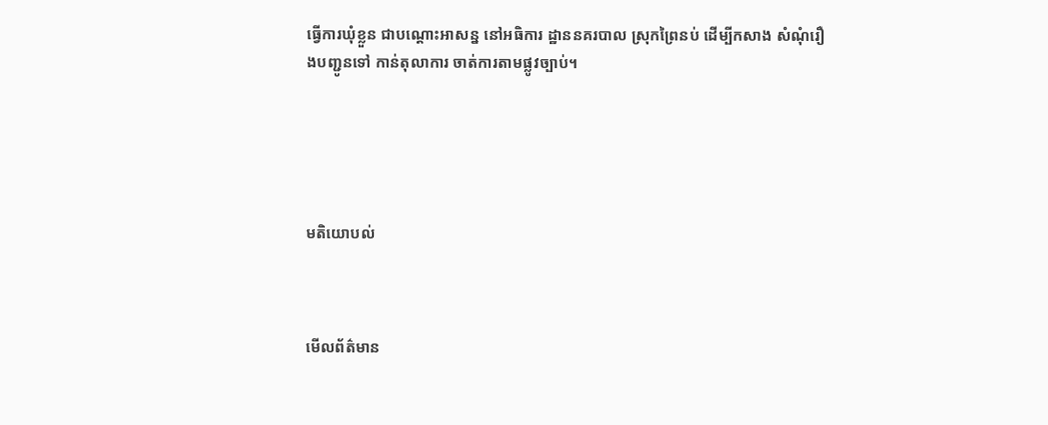ធ្វើការឃុំខ្លួន ជាបណ្តោះអាសន្ន នៅអធិការ ដ្ឋាននគរបាល ស្រុកព្រៃនប់ ដើម្បីកសាង សំណុំរឿងបញ្ជូនទៅ កាន់តុលាការ ចាត់ការតាមផ្លូវច្បាប់។





មតិយោបល់



មើលព័ត៌មាន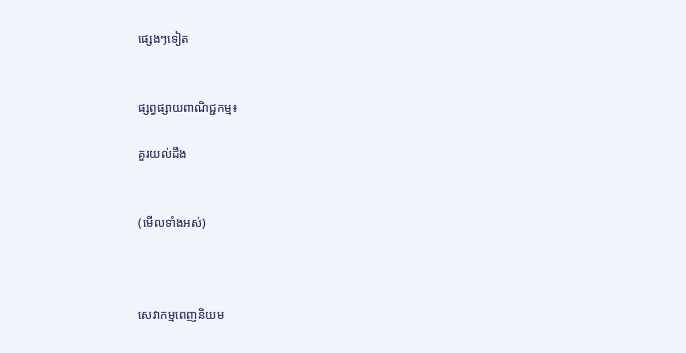ផ្សេងៗទៀត


ផ្សព្វផ្សាយពាណិជ្ជកម្ម៖

គួរយល់ដឹង


(មើលទាំងអស់)



សេវាកម្មពេញនិយម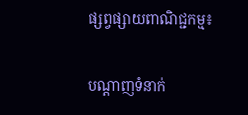ផ្សព្វផ្សាយពាណិជ្ជកម្ម៖


បណ្តាញទំនាក់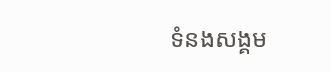ទំនងសង្គម